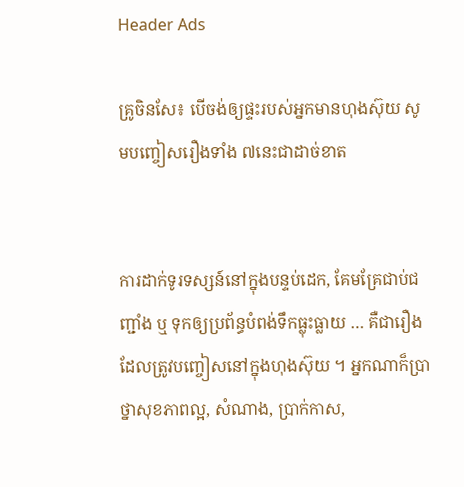Header Ads

គ្រូចិនសែ៖ បើចង់ឲ្យផ្ទះរបស់អ្នកមានហុងស៊ុយ សូមបញ្ចៀសរឿងទាំង ៧នេះជាដាច់ខាត


ការដាក់ទូរទស្សន៍នៅក្នុងបន្ទប់ដេក, គែមគ្រែជាប់ជញ្ជាំង ឬ ទុកឲ្យប្រព័ន្ធបំពង់ទឹកធ្លុះធ្លាយ … គឺជារឿងដែលត្រូវបញ្ចៀសនៅក្នុងហុងស៊ុយ ។ អ្នកណាក៏ប្រាថ្នាសុខភាពល្អ, សំណាង, ប្រាក់កាស,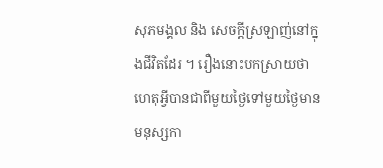សុភមង្គល និង សេចក្តីស្រឡាញ់នៅក្នុងជីវិតដែរ ។ រឿងនោះបកស្រាយថា ហេតុអ្វីបានជាពីមួយថ្ងៃទៅមួយថ្ងៃមានមនុស្សកា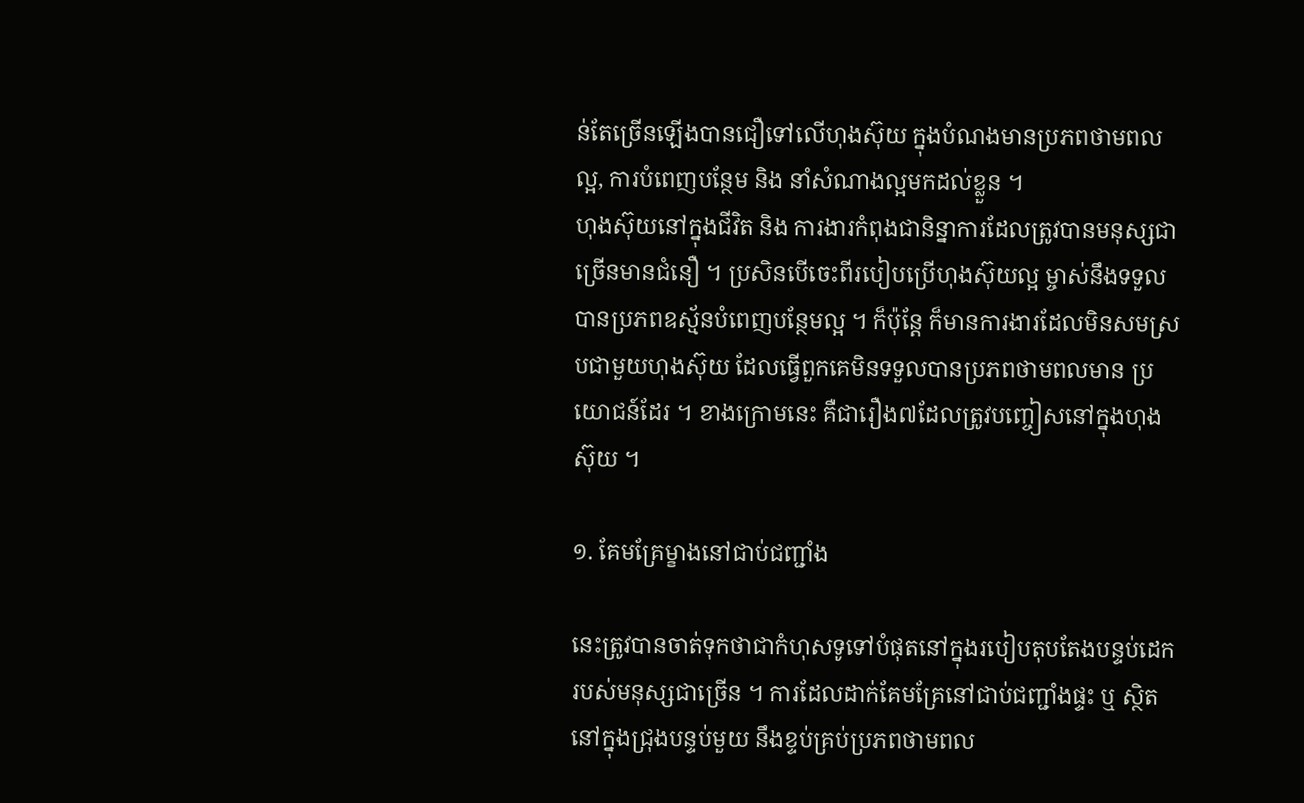ន់តែច្រើនឡើងបានជឿទៅលើហុងស៊ុយ ក្នុងបំណងមានប្រភពថាមពលល្អ, ការបំពេញបន្ថែម និង នាំសំណាងល្អមកដល់ខ្លួន ។
ហុងស៊ុយនៅក្នុងជីវិត និង ការងារកំពុងជានិន្នាការដែលត្រូវបានមនុស្សជាច្រើនមានជំនឿ ។ ប្រសិនបើចេះពីរបៀបប្រើហុងស៊ុយល្អ ម្ចាស់នឹងទទួលបានប្រភពឧស្ម័នបំពេញបន្ថែមល្អ ។ ក៏ប៉ុន្តែ ក៏មានការងារដែលមិនសមស្របជាមួយហុងស៊ុយ ដែលធ្វើពួកគេមិនទទួលបានប្រភពថាមពលមាន ប្រយោជន៍ដែរ ។ ខាងក្រោមនេះ គឺជារឿង៧ដែលត្រូវបញ្ចៀសនៅក្នុងហុងស៊ុយ ។

១. គែមគ្រែម្ខាងនៅជាប់ជញ្ជាំង

នេះត្រូវបានចាត់ទុកថាជាកំហុសទូទៅបំផុតនៅក្នុងរបៀបតុបតែងបន្ទប់ដេករបស់មនុស្សជាច្រើន ។ ការដែលដាក់គែមគ្រែនៅជាប់ជញ្ជាំងផ្ទះ ឬ ស្ថិតនៅក្នុងជ្រុងបន្ទប់មួយ នឹងខ្ទប់គ្រប់ប្រភពថាមពល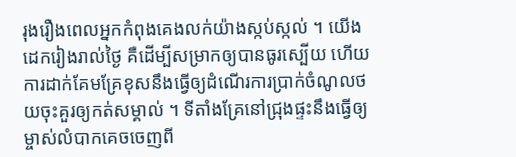រុងរឿងពេលអ្នកកំពុងគេងលក់យ៉ាងស្កប់ស្កល់ ។ យើងដេករៀងរាល់ថ្ងៃ គឺដើម្បីសម្រាកឲ្យបានធូរស្បើយ ហើយការដាក់គែមគ្រែខុសនឹងធ្វើឲ្យដំណើរការប្រាក់ចំណូលថយចុះគួរឲ្យកត់សម្គាល់ ។ ទីតាំងគ្រែនៅជ្រុងផ្ទះនឹងធ្វើឲ្យម្ចាស់លំបាកគេចចេញពី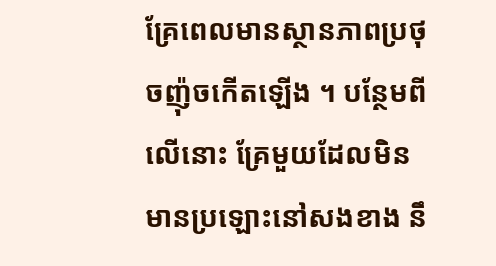គ្រែពេលមានស្ថានភាពប្រថុចញ៉ុចកើតឡើង ។ បន្ថែមពីលើនោះ គ្រែមួយដែលមិនមានប្រឡោះនៅសងខាង នឹ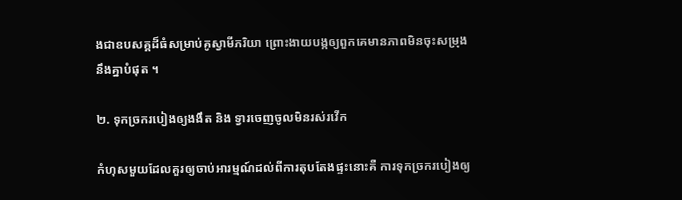ងជាឧបសគ្គដ៏ធំសម្រាប់គូស្វាមីភរិយា ព្រោះងាយបង្កឲ្យពួកគេមានភាពមិនចុះសម្រុងនឹងគ្នាបំផុត ។

២. ទុកច្រករបៀងឲ្យងងឹត និង ទ្វារចេញចូលមិនរស់រវើក

កំហុសមួយដែលគួរឲ្យចាប់អារម្មណ៍ដល់ពីការតុបតែងផ្ទះនោះគឺ ការទុកច្រករបៀងឲ្យ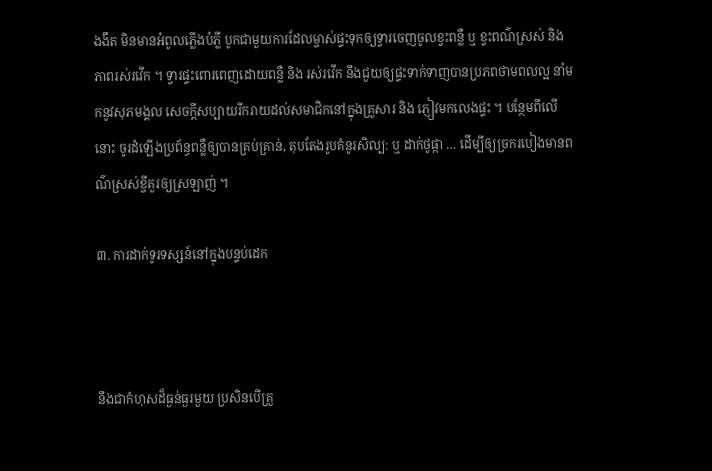ងងឹត មិនមានអំពូលភ្លើងបំភ្លី បូកជាមួយការដែលម្ចាស់ផ្ទះទុកឲ្យទ្វារចេញចូលខ្វះពន្លឺ ឬ ខ្វះពណ៌ស្រស់ និង ភាពរស់រវើក ។ ទ្វារផ្ទះពោរពេញដោយពន្លឺ និង រស់រវើក នឹងជួយឲ្យផ្ទះទាក់ទាញបានប្រភពថាមពលល្អ នាំមកនូវសុភមង្គល សេចក្តីសប្បាយរីករាយដល់សមាជិកនៅក្នុងគ្រួសារ និង ភ្ញៀវមកលេងផ្ទះ ។ បន្ថែមពីលើនោះ ចូរដំឡើងប្រព័ន្ធពន្លឺឲ្យបានគ្រប់គ្រាន់, តុបតែងរូបគំនូរសិល្ប: ឬ ដាក់ថូផ្កា … ដើម្បីឲ្យច្រករបៀងមានពណ៌ស្រស់ខ្ចីគួរឲ្យស្រឡាញ់ ។

៣. ការដាក់ទូរទស្សន៍នៅក្នុងបន្ទប់ដេក



នឹងជាកំហុសដ៏ធ្ងន់ធ្ងរមួយ ប្រសិនបើគ្រួ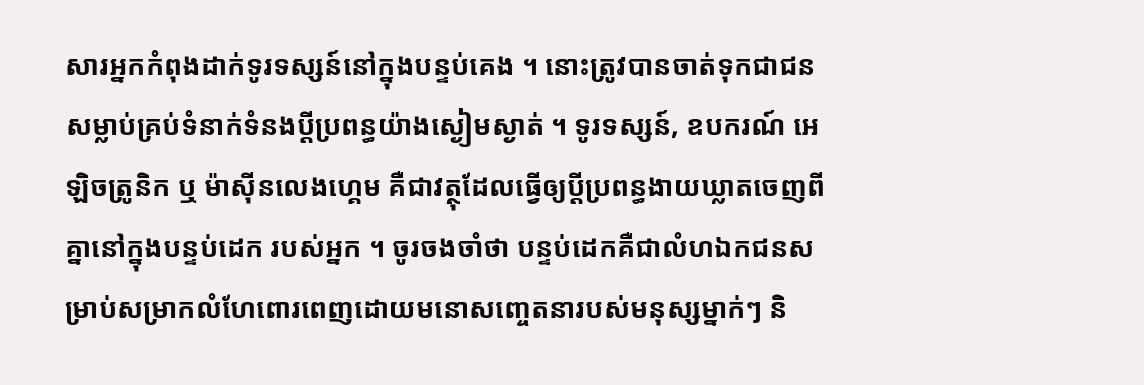សារអ្នកកំពុងដាក់ទូរទស្សន៍នៅក្នុងបន្ទប់គេង ។ នោះត្រូវបានចាត់ទុកជាជនសម្លាប់គ្រប់ទំនាក់ទំនងប្តីប្រពន្ធយ៉ាងស្ងៀមស្ងាត់ ។ ទូរទស្សន៍, ឧបករណ៍ អេឡិចត្រូនិក ឬ ម៉ាស៊ីនលេងហ្គេម គឺជាវត្ថុដែលធ្វើឲ្យប្តីប្រពន្ធងាយឃ្លាតចេញពីគ្នានៅក្នុងបន្ទប់ដេក របស់អ្នក ។ ចូរចងចាំថា បន្ទប់ដេកគឺជាលំហឯកជនសម្រាប់សម្រាកលំហែពោរពេញដោយមនោសញ្ចេតនារបស់មនុស្សម្នាក់ៗ និ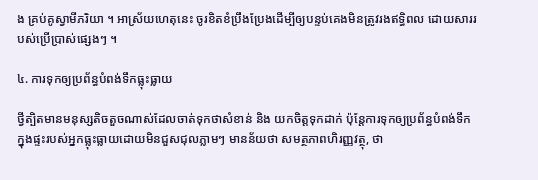ង គ្រប់គូស្វាមីភរិយា ។ អាស្រ័យហេតុនេះ ចូរខិតខំប្រឹងប្រែងដើម្បីឲ្យបន្ទប់គេងមិនត្រូវរងឥទ្ធិពល ដោយសាររបស់ប្រើប្រាស់ផ្សេងៗ ។

៤. ការទុកឲ្យប្រព័ន្ធបំពង់ទឹកធ្លុះធ្លាយ

ថ្វីត្បិតមានមនុស្សតិចតួចណាស់ដែលចាត់ទុកថាសំខាន់ និង យកចិត្តទុកដាក់ ប៉ុន្តែការទុកឲ្យប្រព័ន្ធបំពង់ទឹកក្នុងផ្ទះរបស់អ្នកធ្លុះធ្លាយដោយមិនជួសជុលភ្លាមៗ មានន័យថា សមត្ថភាពហិរញ្ញវត្ថុ, ថា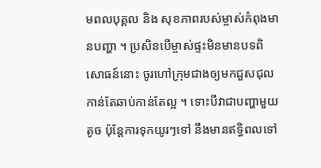មពលបុគ្គល និង សុខភាពរបស់ម្ចាស់កំពុងមានបញ្ហា ។ ប្រសិនបើម្ចាស់ផ្ទះមិនមានបទពិសោធន៍នោះ ចូរហៅក្រុមជាងឲ្យមកជួសជុលកាន់តែឆាប់កាន់តែល្អ ។ ទោះបីវាជាបញ្ហាមួយតូច ប៉ុន្តែការទុកយូរៗទៅ នឹងមានឥទ្ធិពលទៅ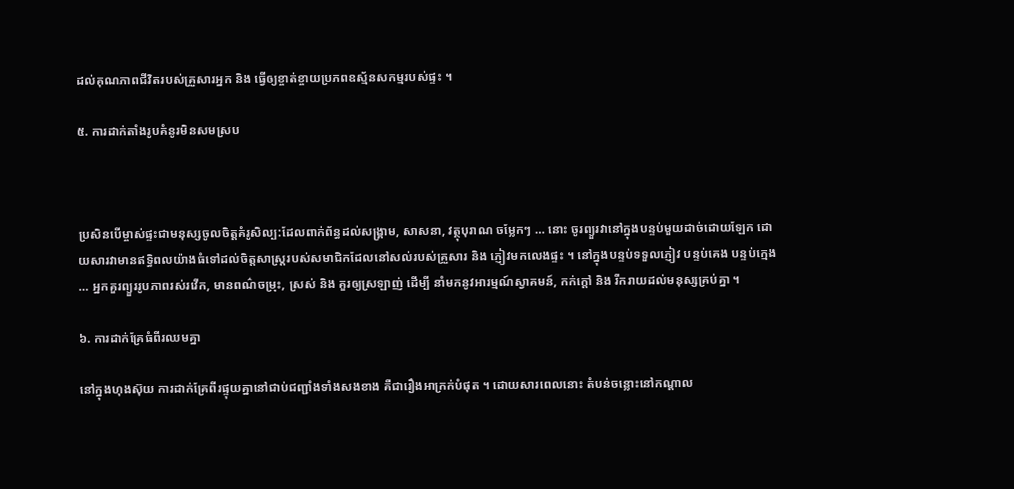ដល់គុណភាពជីវិតរបស់គ្រួសារអ្នក និង ធ្វើឲ្យខ្ចាត់ខ្ចាយប្រភពឧស្ម័នសកម្មរបស់ផ្ទះ ។

៥. ការដាក់តាំងរូបគំនូរមិនសមស្រប



ប្រសិនបើម្ចាស់ផ្ទះជាមនុស្សចូលចិត្តគំរូសិល្ប:ដែលពាក់ព័ន្ធដល់សង្គ្រាម, សាសនា, វត្ថុបុរាណ ចម្លែកៗ … នោះ ចូរព្យួរវានៅក្នុងបន្ទប់មួយដាច់ដោយឡែក ដោយសារវាមានឥទ្ធិពលយ៉ាងធំទៅដល់ចិត្តសាស្ត្ររបស់សមាជិកដែលនៅសល់របស់គ្រួសារ និង ភ្ញៀវមកលេងផ្ទះ ។ នៅក្នុងបន្ទប់ទទួលភ្ញៀវ បន្ទប់គេង បន្ទប់ក្មេង … អ្នកគួរព្យួររូបភាពរស់រវើក, មានពណ៌ចម្រុះ, ស្រស់ និង គួរឲ្យស្រឡាញ់ ដើម្បី នាំមកនូវអារម្មណ៍ស្វាគមន៍, កក់ក្តៅ និង រីករាយដល់មនុស្សគ្រប់គ្នា ។

៦. ការដាក់គ្រែធំពីរឈមគ្នា

នៅក្នុងហុងស៊ុយ ការដាក់គ្រែពីរផ្ទុយគ្នានៅជាប់ជញ្ជាំងទាំងសងខាង គឺជារឿងអាក្រក់បំផុត ។ ដោយសារពេលនោះ តំបន់ចន្លោះនៅកណ្តាល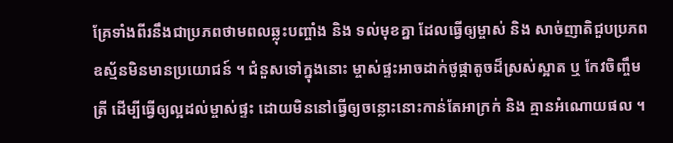គ្រែទាំងពីរនឹងជាប្រភពថាមពលឆ្លុះបញ្ចាំង និង ទល់មុខគ្នា ដែលធ្វើឲ្យម្ចាស់ និង សាច់ញាតិជួបប្រភពឧស្ម័នមិនមានប្រយោជន៍ ។ ជំនួសទៅក្នុងនោះ ម្ចាស់ផ្ទះអាចដាក់ថូផ្កាតូចដ៏ស្រស់ស្អាត ឬ កែវចិញ្ចឹមត្រី ដើម្បីធ្វើឲ្យល្អដល់ម្ចាស់ផ្ទះ ដោយមិននៅធ្វើឲ្យចន្លោះនោះកាន់តែអាក្រក់ និង គ្មានអំណោយផល ។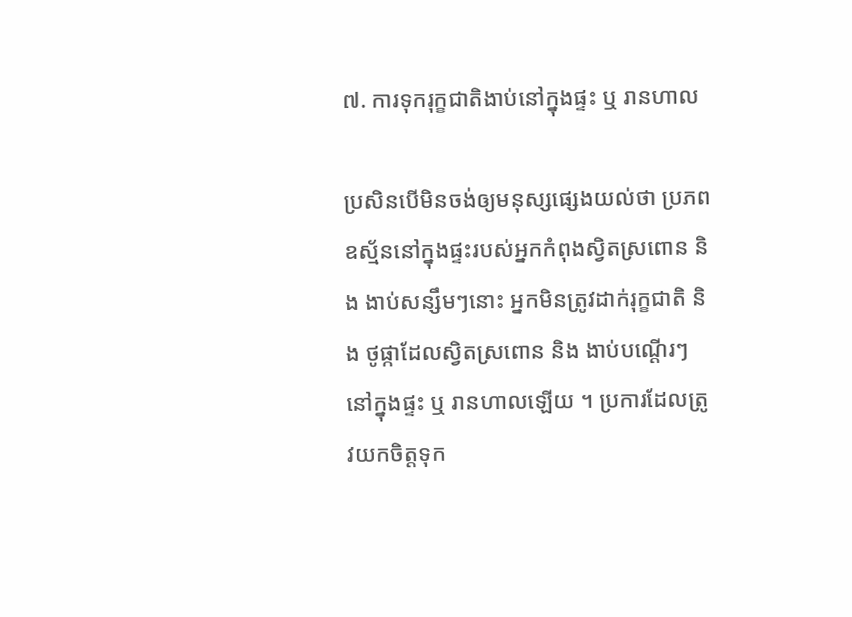៧. ការទុករុក្ខជាតិងាប់នៅក្នុងផ្ទះ ឬ រានហាល

ប្រសិនបើមិនចង់ឲ្យមនុស្សផ្សេងយល់ថា ប្រភពឧស្ម័ននៅក្នុងផ្ទះរបស់អ្នកកំពុងស្វិតស្រពោន និង ងាប់សន្សឹមៗនោះ អ្នកមិនត្រូវដាក់រុក្ខជាតិ និង ថូផ្កាដែលស្វិតស្រពោន និង ងាប់បណ្តើរៗនៅក្នុងផ្ទះ ឬ រានហាលឡើយ ។ ប្រការដែលត្រូវយកចិត្តទុក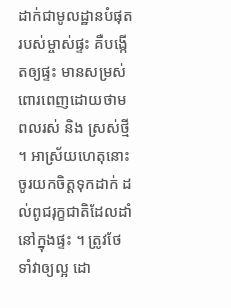ដាក់ជាមូលដ្ឋានបំផុតរបស់ម្ចាស់ផ្ទះ គឺបង្កើតឲ្យផ្ទះ មានសម្រស់ពោរពេញដោយថាមពលរស់ និង ស្រស់ថ្មី ។ អាស្រ័យហេតុនោះ ចូរយកចិត្តទុកដាក់ ដល់ពូជរុក្ខជាតិដែលដាំនៅក្នុងផ្ទះ ។ ត្រូវថែទាំវាឲ្យល្អ ដោ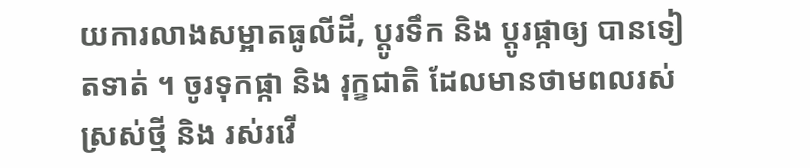យការលាងសម្អាតធូលីដី, ប្តូរទឹក និង ប្តូរផ្កាឲ្យ បានទៀតទាត់ ។ ចូរទុកផ្កា និង រុក្ខជាតិ ដែលមានថាមពលរស់ ស្រស់ថ្មី និង រស់រវើ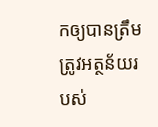កឲ្យបានត្រឹមត្រូវអត្ថន័យរបស់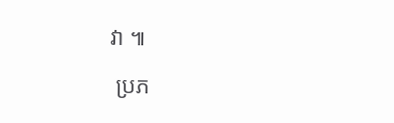វា ៕

 ប្រភ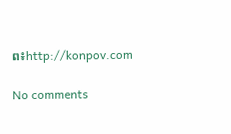ព៖http://konpov.com

No comments